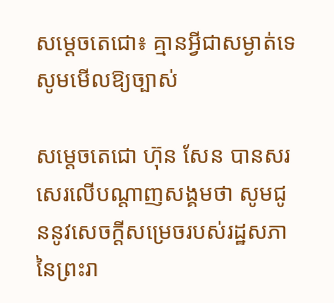សម្តេចតេជោ៖ គ្មានអ្វីជាសម្ងាត់ទេ សូមមើលឱ្យច្បាស់

សម្តេចតេជោ ហ៊ុន សែន បានសរសេរលើបណ្តាញសង្គមថា សូមជូននូវសេចក្ដីសម្រេចរបស់រដ្ឋសភានៃព្រះរា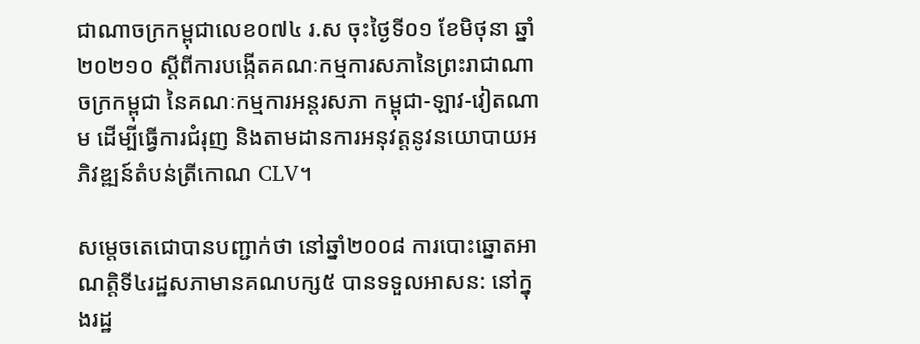ជាណាចក្រកម្ពុជាលេខ០៧៤ រ.ស ចុះថ្ងៃទី០១ ខែមិថុនា ឆ្នាំ២០២១០ ស្ដីពីការបង្កើតគណៈកម្មការសភានៃព្រះរាជាណាចក្រកម្ពុជា នៃគណៈកម្មការអន្តរសភា កម្ពុជា-ឡាវ-វៀតណាម ដើម្បីធ្វើការជំរុញ និងតាមដានការអនុវត្តនូវនយោបាយអភិវឌ្ឍន៍តំបន់ត្រីកោណ CLV។

សម្តេចតេជោបានបញ្ជាក់ថា នៅឆ្នាំ២០០៨ ការបោះឆ្នោតអាណត្តិទី៤រដ្ឋសភាមានគណបក្ស៥ បានទទួលអាសន: នៅក្នុងរដ្ឋ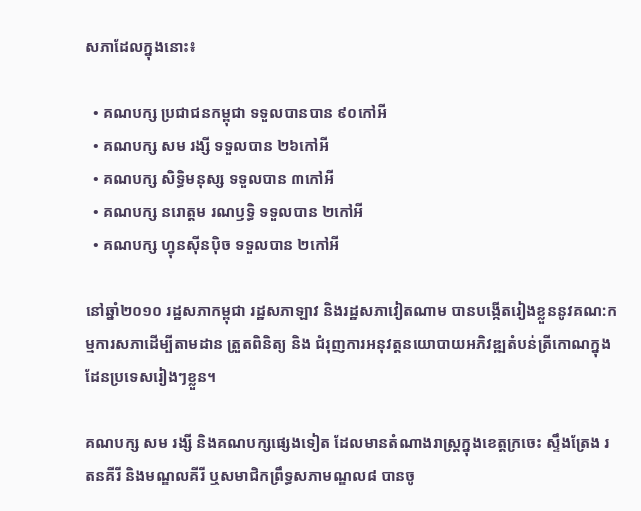សភាដែលក្នុងនោះ៖

  • គណបក្ស ប្រជាជនកម្ពុជា ទទួលបានបាន ៩០កៅអី
  • គណបក្ស សម រង្សី ទទួលបាន ២៦កៅអី
  • គណបក្ស សិទ្ធិមនុស្ស ទទួលបាន ៣កៅអី
  • គណបក្ស នរោត្តម រណឫទ្ធិ ទទួលបាន ២កៅអី
  • គណបក្ស ហ្វុនស៊ីនប៉ិច ទទួលបាន ២កៅអី

នៅឆ្នាំ២០១០ រដ្ឋសភាកម្ពុជា រដ្ឋសភាឡាវ និងរដ្ឋសភាវៀតណាម បានបង្កើតរៀងខ្លួននូវគណ:កម្មការសភាដើម្បីតាមដាន ត្រួតពិនិត្យ និង ជំរុញការអនុវត្តនយោបាយអភិវឌ្ឍតំបន់ត្រីកោណក្នុងដែនប្រទេសរៀងៗខ្លួន។

គណបក្ស សម រង្សី និងគណបក្សផ្សេងទៀត ដែលមានតំណាងរាស្ត្រក្នុងខេត្តក្រចេះ ស្ទឹងត្រែង រតនគីរី និងមណ្ឌលគីរី ឬសមាជិកព្រឹទ្ធសភាមណ្ឌល៨ បានចូ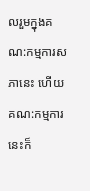លរួមក្នុងគណ:កម្មការសភានេះ ហើយគណ:កម្មការនេះក៏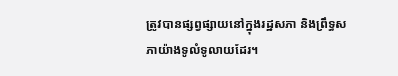ត្រូវបានផ្សព្វផ្សាយនៅក្នុងរដ្ឋសភា និងព្រឹទ្ធសភាយ៉ាងទូលំទូលាយដែរ។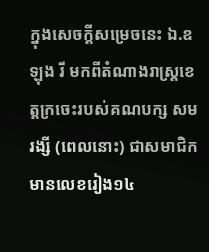ក្នុងសេចក្ដីសម្រេចនេះ ឯ.ឧ ឡុង រី មកពីតំណាងរាស្ត្រខេត្តក្រចេះរបស់គណបក្ស សម រង្សី (ពេលនោះ) ជាសមាជិកមានលេខរៀង១៤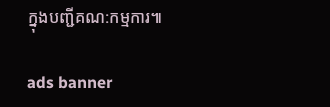ក្នុងបញ្ជីគណ:កម្មការ៕

ads banner